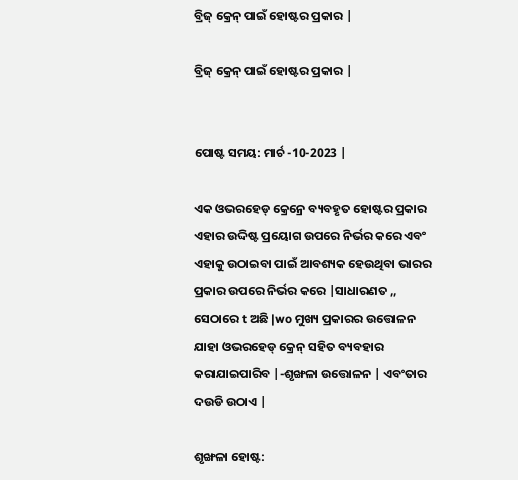ବ୍ରିଜ୍ କ୍ରେନ୍ ପାଇଁ ହୋଷ୍ଟର ପ୍ରକାର |

ବ୍ରିଜ୍ କ୍ରେନ୍ ପାଇଁ ହୋଷ୍ଟର ପ୍ରକାର |


ପୋଷ୍ଟ ସମୟ: ମାର୍ଚ -10-2023 |

ଏକ ଓଭରହେଡ୍ କ୍ରେନ୍ରେ ବ୍ୟବହୃତ ହୋଷ୍ଟର ପ୍ରକାର ଏହାର ଉଦ୍ଦିଷ୍ଟ ପ୍ରୟୋଗ ଉପରେ ନିର୍ଭର କରେ ଏବଂ ଏହାକୁ ଉଠାଇବା ପାଇଁ ଆବଶ୍ୟକ ହେଉଥିବା ଭାରର ପ୍ରକାର ଉପରେ ନିର୍ଭର କରେ |ସାଧାରଣତ ,, ସେଠାରେ t ଅଛି |wo ମୁଖ୍ୟ ପ୍ରକାରର ଉତ୍ତୋଳନ ଯାହା ଓଭରହେଡ୍ କ୍ରେନ୍ ସହିତ ବ୍ୟବହାର କରାଯାଇପାରିବ |-ଶୃଙ୍ଖଳା ଉତ୍ତୋଳନ | ଏବଂତାର ଦଉଡି ଉଠାଏ |

ଶୃଙ୍ଖଳା ହୋଷ୍ଟ: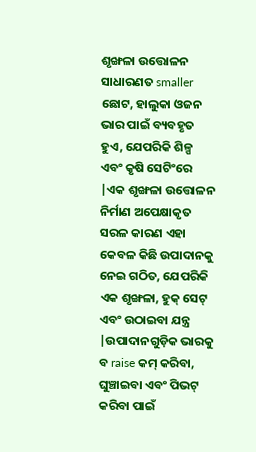ଶୃଙ୍ଖଳା ଉତ୍ତୋଳନ ସାଧାରଣତ smaller ଛୋଟ, ହାଲୁକା ଓଜନ ଭାର ପାଇଁ ବ୍ୟବହୃତ ହୁଏ, ଯେପରିକି ଶିଳ୍ପ ଏବଂ କୃଷି ସେଟିଂରେ |ଏକ ଶୃଙ୍ଖଳା ଉତ୍ତୋଳନ ନିର୍ମାଣ ଅପେକ୍ଷାକୃତ ସରଳ କାରଣ ଏହା କେବଳ କିଛି ଉପାଦାନକୁ ନେଇ ଗଠିତ, ଯେପରିକି ଏକ ଶୃଙ୍ଖଳା, ହୁକ୍ ସେଟ୍ ଏବଂ ଉଠାଇବା ଯନ୍ତ୍ର |ଉପାଦାନଗୁଡ଼ିକ ଭାରକୁ ବ raise କମ୍ କରିବା, ଘୁଞ୍ଚାଇବା ଏବଂ ପିଭଟ୍ କରିବା ପାଇଁ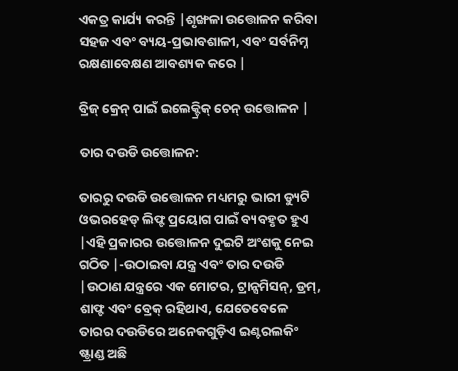ଏକତ୍ର କାର୍ଯ୍ୟ କରନ୍ତି |ଶୃଙ୍ଖଳା ଉତ୍ତୋଳନ କରିବା ସହଜ ଏବଂ ବ୍ୟୟ-ପ୍ରଭାବଶାଳୀ, ଏବଂ ସର୍ବନିମ୍ନ ରକ୍ଷଣାବେକ୍ଷଣ ଆବଶ୍ୟକ କରେ |

ବ୍ରିଜ୍ କ୍ରେନ୍ ପାଇଁ ଇଲେକ୍ଟ୍ରିକ୍ ଚେନ୍ ଉତ୍ତୋଳନ |

ତାର ଦଉଡି ଉତ୍ତୋଳନ:

ତାରରୁ ଦଉଡି ଉତ୍ତୋଳନ ମଧ୍ୟମରୁ ଭାରୀ ଡ୍ୟୁଟି ଓଭରହେଡ୍ ଲିଫ୍ଟ ପ୍ରୟୋଗ ପାଇଁ ବ୍ୟବହୃତ ହୁଏ |ଏହି ପ୍ରକାରର ଉତ୍ତୋଳନ ଦୁଇଟି ଅଂଶକୁ ନେଇ ଗଠିତ |-ଉଠାଇବା ଯନ୍ତ୍ର ଏବଂ ତାର ଦଉଡି |ଉଠାଣ ଯନ୍ତ୍ରରେ ଏକ ମୋଟର, ଟ୍ରାନ୍ସମିସନ୍, ଡ୍ରମ୍, ଶାଫ୍ଟ ଏବଂ ବ୍ରେକ୍ ରହିଥାଏ, ଯେତେବେଳେ ତାରର ଦଉଡିରେ ଅନେକଗୁଡ଼ିଏ ଇଣ୍ଟରଲକିଂ ଷ୍ଟ୍ରାଣ୍ଡ ଅଛି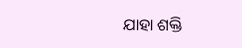ଯାହା ଶକ୍ତି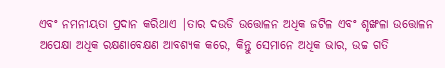ଏବଂ ନମନୀୟତା ପ୍ରଦାନ କରିଥାଏ |ତାର ଦଉଡି ଉତ୍ତୋଳନ ଅଧିକ ଜଟିଳ ଏବଂ ଶୃଙ୍ଖଳା ଉତ୍ତୋଳନ ଅପେକ୍ଷା ଅଧିକ ରକ୍ଷଣାବେକ୍ଷଣ ଆବଶ୍ୟକ କରେ, କିନ୍ତୁ ସେମାନେ ଅଧିକ ଭାର, ଉଚ୍ଚ ଗତି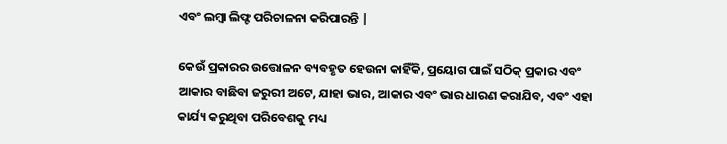ଏବଂ ଲମ୍ବା ଲିଫ୍ଟ ପରିଚାଳନା କରିପାରନ୍ତି |

କେଉଁ ପ୍ରକାରର ଉତ୍ତୋଳନ ବ୍ୟବହୃତ ହେଉନା କାହିଁକି, ପ୍ରୟୋଗ ପାଇଁ ସଠିକ୍ ପ୍ରକାର ଏବଂ ଆକାର ବାଛିବା ଜରୁରୀ ଅଟେ, ଯାହା ଭାର, ଆକାର ଏବଂ ଭାର ଧାରଣ କରାଯିବ, ଏବଂ ଏହା କାର୍ଯ୍ୟ କରୁଥିବା ପରିବେଶକୁ ମଧ୍ୟ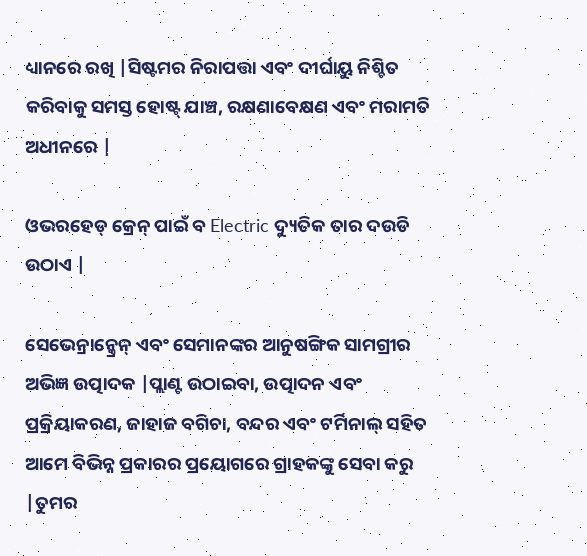ଧ୍ୟାନରେ ରଖି |ସିଷ୍ଟମର ନିରାପତ୍ତା ଏବଂ ଦୀର୍ଘାୟୁ ନିଶ୍ଚିତ କରିବାକୁ ସମସ୍ତ ହୋଷ୍ଟ୍ ଯାଞ୍ଚ, ରକ୍ଷଣାବେକ୍ଷଣ ଏବଂ ମରାମତି ଅଧୀନରେ |

ଓଭରହେଡ୍ କ୍ରେନ୍ ପାଇଁ ବ Electric ଦ୍ୟୁତିକ ତାର ଦଉଡି ଉଠାଏ |

ସେଭେନ୍ରାନ୍କ୍ରେନ୍ ଏବଂ ସେମାନଙ୍କର ଆନୁଷଙ୍ଗିକ ସାମଗ୍ରୀର ଅଭିଜ୍ଞ ଉତ୍ପାଦକ |ପ୍ଲାଣ୍ଟ ଉଠାଇବା, ଉତ୍ପାଦନ ଏବଂ ପ୍ରକ୍ରିୟାକରଣ, ଜାହାଜ ବଗିଚା, ବନ୍ଦର ଏବଂ ଟର୍ମିନାଲ୍ ସହିତ ଆମେ ବିଭିନ୍ନ ପ୍ରକାରର ପ୍ରୟୋଗରେ ଗ୍ରାହକଙ୍କୁ ସେବା କରୁ |ତୁମର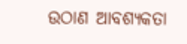ଉଠାଣ ଆବଶ୍ୟକତା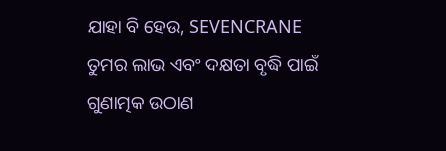ଯାହା ବି ହେଉ, SEVENCRANE ତୁମର ଲାଭ ଏବଂ ଦକ୍ଷତା ବୃଦ୍ଧି ପାଇଁ ଗୁଣାତ୍ମକ ଉଠାଣ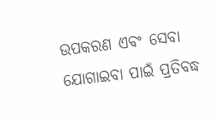ଉପକରଣ ଏବଂ ସେବା ଯୋଗାଇବା ପାଇଁ ପ୍ରତିବଦ୍ଧ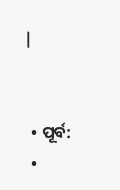|


  • ପୂର୍ବ:
  •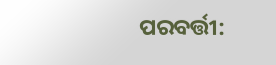ପରବର୍ତ୍ତୀ: